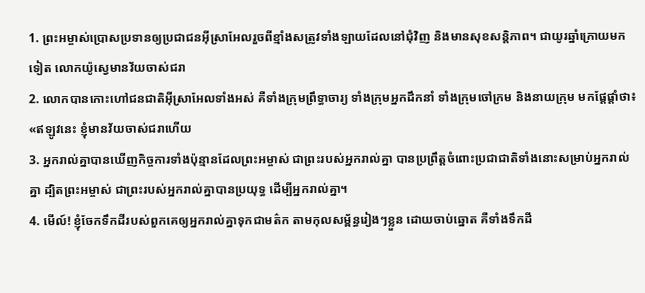1. ព្រះអម្ចាស់ប្រោសប្រទានឲ្យប្រជាជនអ៊ីស្រាអែលរួចពីខ្មាំងសត្រូវទាំងឡាយដែលនៅជុំវិញ និងមានសុខសន្តិភាព។ ជាយូរឆ្នាំក្រោយមកទៀត លោកយ៉ូស្វេមានវ័យចាស់ជរា
2. លោកបានកោះហៅជនជាតិអ៊ីស្រាអែលទាំងអស់ គឺទាំងក្រុមព្រឹទ្ធាចារ្យ ទាំងក្រុមអ្នកដឹកនាំ ទាំងក្រុមចៅក្រម និងនាយក្រុម មកផ្ដែផ្ដាំថា៖ «ឥឡូវនេះ ខ្ញុំមានវ័យចាស់ជរាហើយ
3. អ្នករាល់គ្នាបានឃើញកិច្ចការទាំងប៉ុន្មានដែលព្រះអម្ចាស់ ជាព្រះរបស់អ្នករាល់គ្នា បានប្រព្រឹត្តចំពោះប្រជាជាតិទាំងនោះសម្រាប់អ្នករាល់គ្នា ដ្បិតព្រះអម្ចាស់ ជាព្រះរបស់អ្នករាល់គ្នាបានប្រយុទ្ធ ដើម្បីអ្នករាល់គ្នា។
4. មើល៍! ខ្ញុំចែកទឹកដីរបស់ពួកគេឲ្យអ្នករាល់គ្នាទុកជាមត៌ក តាមកុលសម្ព័ន្ធរៀងៗខ្លួន ដោយចាប់ឆ្នោត គឺទាំងទឹកដី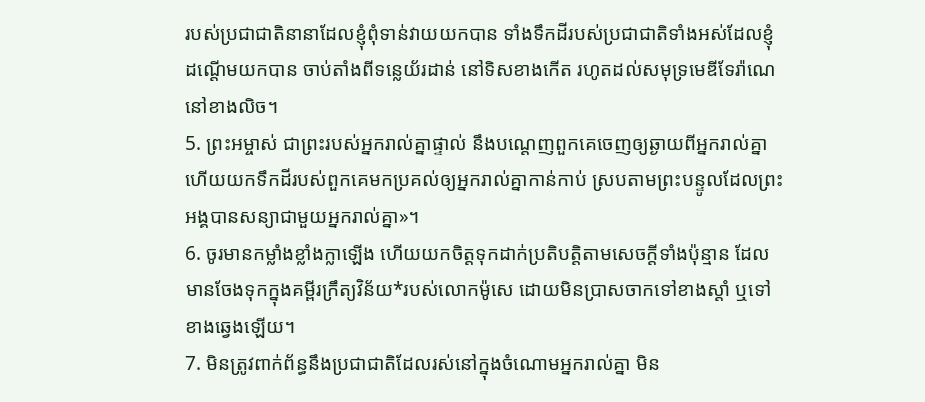របស់ប្រជាជាតិនានាដែលខ្ញុំពុំទាន់វាយយកបាន ទាំងទឹកដីរបស់ប្រជាជាតិទាំងអស់ដែលខ្ញុំដណ្ដើមយកបាន ចាប់តាំងពីទន្លេយ័រដាន់ នៅទិសខាងកើត រហូតដល់សមុទ្រមេឌីទែរ៉ាណេនៅខាងលិច។
5. ព្រះអម្ចាស់ ជាព្រះរបស់អ្នករាល់គ្នាផ្ទាល់ នឹងបណ្ដេញពួកគេចេញឲ្យឆ្ងាយពីអ្នករាល់គ្នា ហើយយកទឹកដីរបស់ពួកគេមកប្រគល់ឲ្យអ្នករាល់គ្នាកាន់កាប់ ស្របតាមព្រះបន្ទូលដែលព្រះអង្គបានសន្យាជាមួយអ្នករាល់គ្នា»។
6. ចូរមានកម្លាំងខ្លាំងក្លាឡើង ហើយយកចិត្តទុកដាក់ប្រតិបត្តិតាមសេចក្ដីទាំងប៉ុន្មាន ដែលមានចែងទុកក្នុងគម្ពីរក្រឹត្យវិន័យ*របស់លោកម៉ូសេ ដោយមិនប្រាសចាកទៅខាងស្ដាំ ឬទៅខាងឆ្វេងឡើយ។
7. មិនត្រូវពាក់ព័ន្ធនឹងប្រជាជាតិដែលរស់នៅក្នុងចំណោមអ្នករាល់គ្នា មិន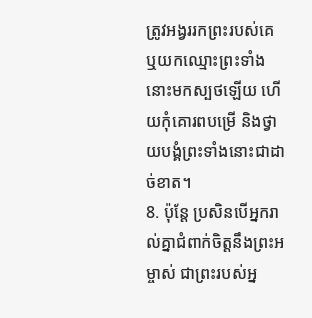ត្រូវអង្វររកព្រះរបស់គេ ឬយកឈ្មោះព្រះទាំងនោះមកស្បថឡើយ ហើយកុំគោរពបម្រើ និងថ្វាយបង្គំព្រះទាំងនោះជាដាច់ខាត។
8. ប៉ុន្តែ ប្រសិនបើអ្នករាល់គ្នាជំពាក់ចិត្តនឹងព្រះអម្ចាស់ ជាព្រះរបស់អ្ន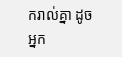ករាល់គ្នា ដូចអ្នក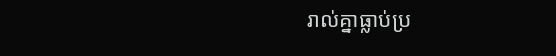រាល់គ្នាធ្លាប់ប្រ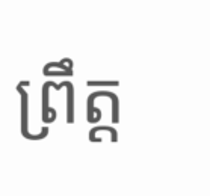ព្រឹត្ត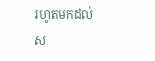រហូតមកដល់ស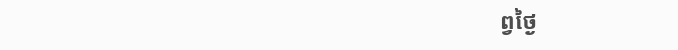ព្វថ្ងៃ